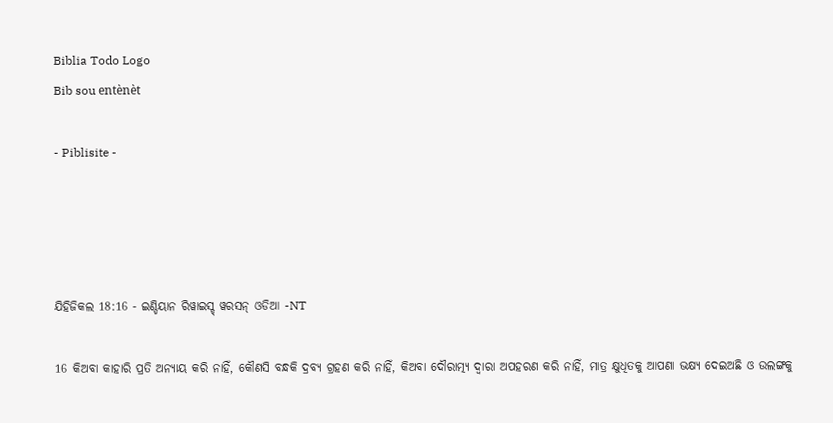Biblia Todo Logo
Bib sou entènèt

- Piblisite -




ଯିହିଜିକଲ 18:16 - ଇଣ୍ଡିୟାନ ରିୱାଇସ୍ଡ୍ ୱରସନ୍ ଓଡିଆ -NT

16 କିଅବା କାହାରି ପ୍ରତି ଅନ୍ୟାୟ କରି ନାହିଁ, କୌଣସି ବନ୍ଧକି ଦ୍ରବ୍ୟ ଗ୍ରହଣ କରି ନାହିଁ, କିଅବା ଦୌରାତ୍ମ୍ୟ ଦ୍ୱାରା ଅପହରଣ କରି ନାହିଁ, ମାତ୍ର କ୍ଷୁଧିତକୁ ଆପଣା ଭକ୍ଷ୍ୟ ଦେଇଅଛି ଓ ଉଲଙ୍ଗକୁ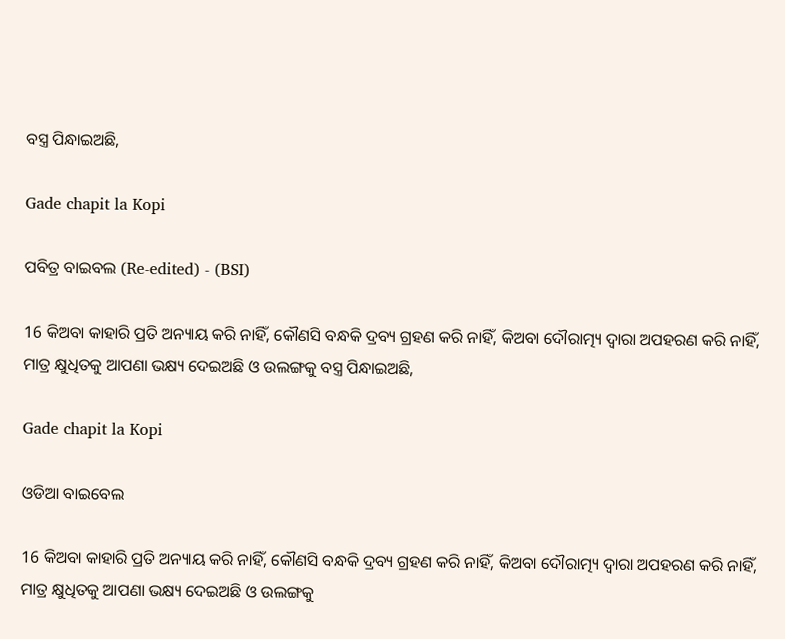ବସ୍ତ୍ର ପିନ୍ଧାଇଅଛି,

Gade chapit la Kopi

ପବିତ୍ର ବାଇବଲ (Re-edited) - (BSI)

16 କିଅବା କାହାରି ପ୍ରତି ଅନ୍ୟାୟ କରି ନାହିଁ, କୌଣସି ବନ୍ଧକି ଦ୍ରବ୍ୟ ଗ୍ରହଣ କରି ନାହିଁ, କିଅବା ଦୌରାତ୍ମ୍ୟ ଦ୍ଵାରା ଅପହରଣ କରି ନାହିଁ, ମାତ୍ର କ୍ଷୁଧିତକୁ ଆପଣା ଭକ୍ଷ୍ୟ ଦେଇଅଛି ଓ ଉଲଙ୍ଗକୁ ବସ୍ତ୍ର ପିନ୍ଧାଇଅଛି,

Gade chapit la Kopi

ଓଡିଆ ବାଇବେଲ

16 କିଅବା କାହାରି ପ୍ରତି ଅନ୍ୟାୟ କରି ନାହିଁ, କୌଣସି ବନ୍ଧକି ଦ୍ରବ୍ୟ ଗ୍ରହଣ କରି ନାହିଁ, କିଅବା ଦୌରାତ୍ମ୍ୟ ଦ୍ୱାରା ଅପହରଣ କରି ନାହିଁ, ମାତ୍ର କ୍ଷୁଧିତକୁ ଆପଣା ଭକ୍ଷ୍ୟ ଦେଇଅଛି ଓ ଉଲଙ୍ଗକୁ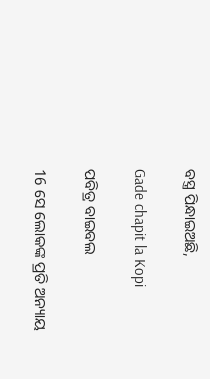ବସ୍ତ୍ର ପିନ୍ଧାଇଅଛି,

Gade chapit la Kopi

ପବିତ୍ର ବାଇବଲ

16 ସେ ଲୋକଙ୍କ ପ୍ରତି ଅନ୍ୟାୟ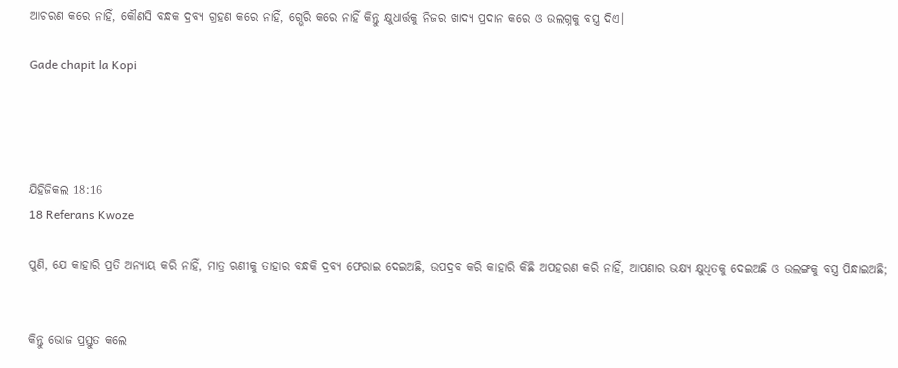ଆଚରଣ କରେ ନାହିଁ, କୌଣସି ବନ୍ଧକ ଦ୍ରବ୍ୟ ଗ୍ରହଣ କରେ ନାହିଁ, ଗ୍ଭେରି କରେ ନାହିଁ କିନ୍ତୁ କ୍ଷୁଧାର୍ତ୍ତକୁ ନିଜର ଖାଦ୍ୟ ପ୍ରଦାନ କରେ ଓ ଉଲଗ୍ନକୁ ବସ୍ତ୍ର ଦିଏ।

Gade chapit la Kopi




ଯିହିଜିକଲ 18:16
18 Referans Kwoze

ପୁଣି, ଯେ କାହାରି ପ୍ରତି ଅନ୍ୟାୟ କରି ନାହିଁ, ମାତ୍ର ଋଣୀକୁ ତାହାର ବନ୍ଧକି ଦ୍ରବ୍ୟ ଫେରାଇ ଦେଇଅଛି, ଉପଦ୍ରବ କରି କାହାରି କିଛି ଅପହରଣ କରି ନାହିଁ, ଆପଣାର ଭକ୍ଷ୍ୟ କ୍ଷୁଧିତକୁ ଦେଇଅଛି ଓ ଉଲଙ୍ଗକୁ ବସ୍ତ୍ର ପିନ୍ଧାଇଅଛି;


କିନ୍ତୁ ଭୋଜ ପ୍ରସ୍ତୁତ କଲେ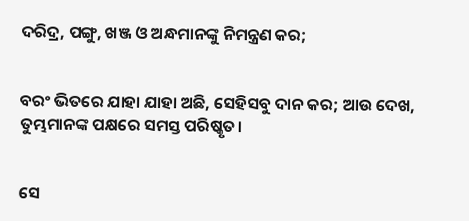ଦରିଦ୍ର, ପଙ୍ଗୁ, ଖଞ୍ଜ ଓ ଅନ୍ଧମାନଙ୍କୁ ନିମନ୍ତ୍ରଣ କର;


ବରଂ ଭିତରେ ଯାହା ଯାହା ଅଛି, ସେହିସବୁ ଦାନ କର; ଆଉ ଦେଖ, ତୁମ୍ଭମାନଙ୍କ ପକ୍ଷରେ ସମସ୍ତ ପରିଷ୍କୃତ।


ସେ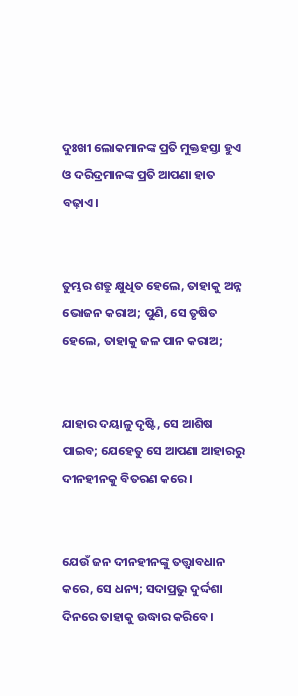ଦୁଃଖୀ ଲୋକମାନଙ୍କ ପ୍ରତି ମୁକ୍ତହସ୍ତା ହୁଏ ଓ ଦରିଦ୍ରମାନଙ୍କ ପ୍ରତି ଆପଣା ହାତ ବଢ଼ାଏ।


ତୁମ୍ଭର ଶତ୍ରୁ କ୍ଷୁଧିତ ହେଲେ, ତାହାକୁ ଅନ୍ନ ଭୋଜନ କରାଅ; ପୁଣି, ସେ ତୃଷିତ ହେଲେ, ତାହାକୁ ଜଳ ପାନ କରାଅ;


ଯାହାର ଦୟାଳୁ ଦୃଷ୍ଟି, ସେ ଆଶିଷ ପାଇବ; ଯେହେତୁ ସେ ଆପଣା ଆହାରରୁ ଦୀନହୀନକୁ ବିତରଣ କରେ।


ଯେଉଁ ଜନ ଦୀନହୀନଙ୍କୁ ତତ୍ତ୍ୱାବଧାନ କରେ, ସେ ଧନ୍ୟ; ସଦାପ୍ରଭୁ ଦୁର୍ଦ୍ଦଶା ଦିନରେ ତାହାକୁ ଉଦ୍ଧାର କରିବେ।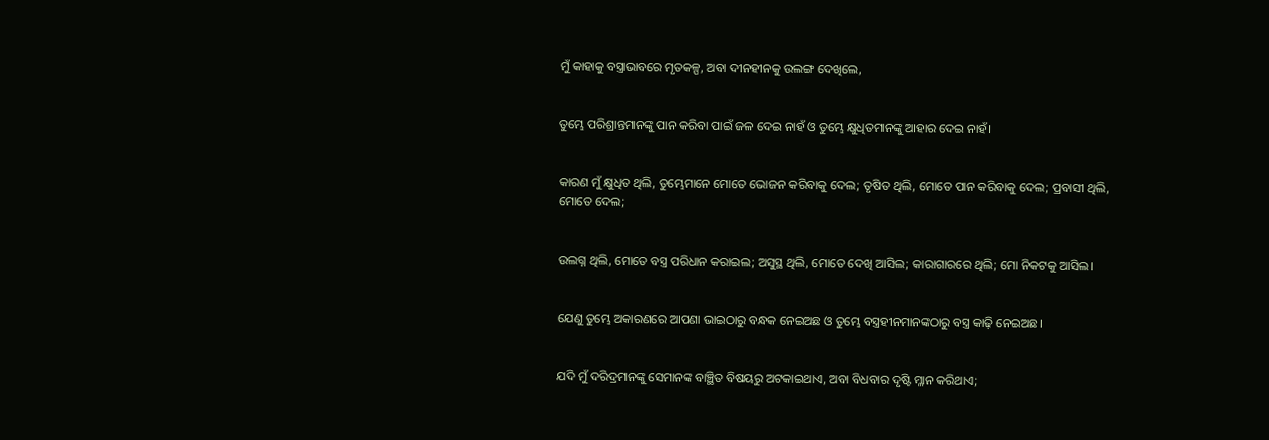ମୁଁ କାହାକୁ ବସ୍ତ୍ରାଭାବରେ ମୃତକଳ୍ପ, ଅବା ଦୀନହୀନକୁ ଉଲଙ୍ଗ ଦେଖିଲେ,


ତୁମ୍ଭେ ପରିଶ୍ରାନ୍ତମାନଙ୍କୁ ପାନ କରିବା ପାଇଁ ଜଳ ଦେଇ ନାହଁ ଓ ତୁମ୍ଭେ କ୍ଷୁଧିତମାନଙ୍କୁ ଆହାର ଦେଇ ନାହଁ।


କାରଣ ମୁଁ କ୍ଷୁଧିତ ଥିଲି, ତୁମ୍ଭେମାନେ ମୋତେ ଭୋଜନ କରିବାକୁ ଦେଲ; ତୃଷିତ ଥିଲି, ମୋତେ ପାନ କରିବାକୁ ଦେଲ; ପ୍ରବାସୀ ଥିଲି, ମୋତେ ଦେଲ;


ଉଲଗ୍ନ ଥିଲି, ମୋତେ ବସ୍ତ୍ର ପରିଧାନ କରାଇଲ; ଅସୁସ୍ଥ ଥିଲି, ମୋତେ ଦେଖି ଆସିଲ; କାରାଗାରରେ ଥିଲି; ମୋ ନିକଟକୁ ଆସିଲ।


ଯେଣୁ ତୁମ୍ଭେ ଅକାରଣରେ ଆପଣା ଭାଇଠାରୁ ବନ୍ଧକ ନେଇଅଛ ଓ ତୁମ୍ଭେ ବସ୍ତ୍ରହୀନମାନଙ୍କଠାରୁ ବସ୍ତ୍ର କାଢ଼ି ନେଇଅଛ।


ଯଦି ମୁଁ ଦରିଦ୍ରମାନଙ୍କୁ ସେମାନଙ୍କ ବାଞ୍ଛିତ ବିଷୟରୁ ଅଟକାଇଥାଏ, ଅବା ବିଧବାର ଦୃଷ୍ଟି ମ୍ଳାନ କରିଥାଏ;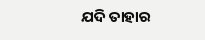ଯଦି ତାହାର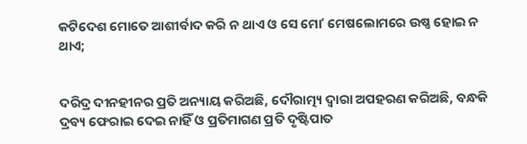କଟିଦେଶ ମୋତେ ଆଶୀର୍ବାଦ କରି ନ ଥାଏ ଓ ସେ ମୋʼ ମେଷଲୋମରେ ଉଷ୍ଣ ହୋଇ ନ ଥାଏ;


ଦରିଦ୍ର ଦୀନହୀନର ପ୍ରତି ଅନ୍ୟାୟ କରିଅଛି, ଦୌରାତ୍ମ୍ୟ ଦ୍ୱାରା ଅପହରଣ କରିଅଛି, ବନ୍ଧକି ଦ୍ରବ୍ୟ ଫେରାଇ ଦେଇ ନାହିଁ ଓ ପ୍ରତିମାଗଣ ପ୍ରତି ଦୃଷ୍ଟିପାତ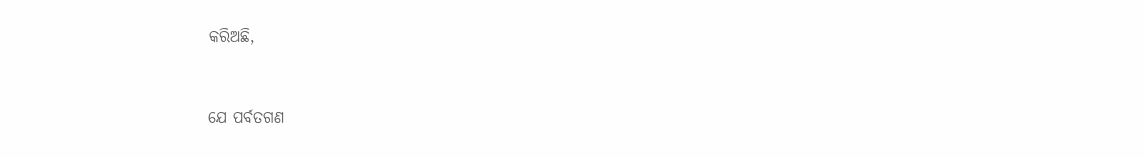କରିଅଛି,


ଯେ ପର୍ବତଗଣ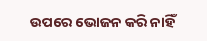ଉପରେ ଭୋଜନ କରି ନାହିଁ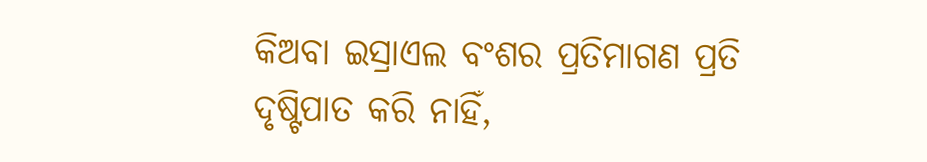କିଅବା ଇସ୍ରାଏଲ ବଂଶର ପ୍ରତିମାଗଣ ପ୍ରତି ଦୃଷ୍ଟିପାତ କରି ନାହିଁ,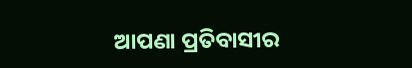ଆପଣା ପ୍ରତିବାସୀର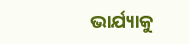ଭାର୍ଯ୍ୟାକୁ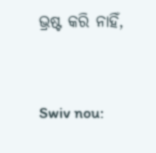ଭ୍ରଷ୍ଟ କରି ନାହିଁ,


Swiv nou: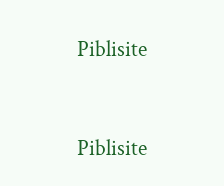Piblisite


Piblisite